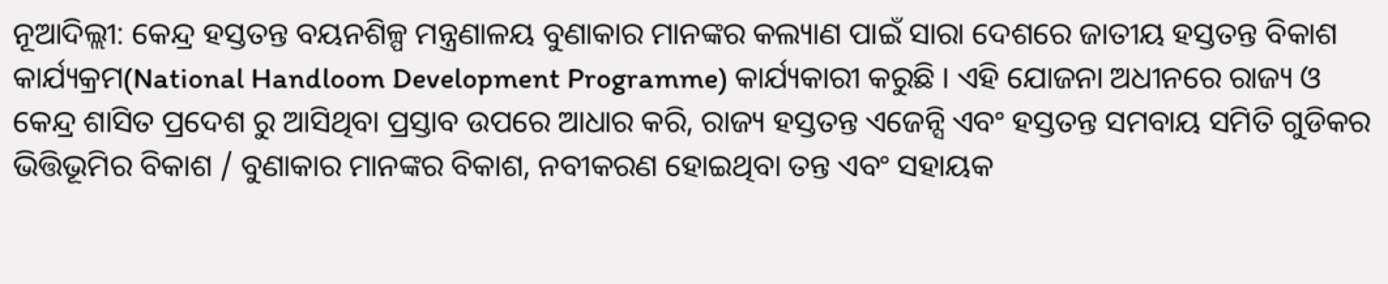ନୂଆଦିଲ୍ଲୀ: କେନ୍ଦ୍ର ହସ୍ତତନ୍ତ ବୟନଶିଳ୍ପ ମନ୍ତ୍ରଣାଳୟ ବୁଣାକାର ମାନଙ୍କର କଲ୍ୟାଣ ପାଇଁ ସାରା ଦେଶରେ ଜାତୀୟ ହସ୍ତତନ୍ତ ବିକାଶ କାର୍ଯ୍ୟକ୍ରମ(National Handloom Development Programme) କାର୍ଯ୍ୟକାରୀ କରୁଛି । ଏହି ଯୋଜନା ଅଧୀନରେ ରାଜ୍ୟ ଓ କେନ୍ଦ୍ର ଶାସିତ ପ୍ରଦେଶ ରୁ ଆସିଥିବା ପ୍ରସ୍ତାବ ଉପରେ ଆଧାର କରି, ରାଜ୍ୟ ହସ୍ତତନ୍ତ ଏଜେନ୍ସି ଏବଂ ହସ୍ତତନ୍ତ ସମବାୟ ସମିତି ଗୁଡିକର ଭିତ୍ତିଭୂମିର ବିକାଶ / ବୁଣାକାର ମାନଙ୍କର ବିକାଶ, ନବୀକରଣ ହୋଇଥିବା ତନ୍ତ ଏବଂ ସହାୟକ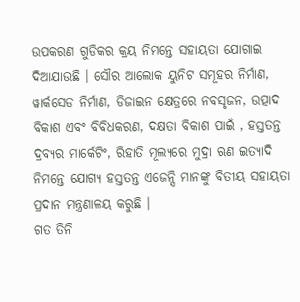ଉପକରଣ ଗୁଡିକର କ୍ରୟ ନିମନ୍ତେ ସହାୟତା ଯୋଗାଇ ଦିଆଯାଉଛି । ସୌର ଆଲୋକ ୟୁନିଟ ସମୂହର ନିର୍ମାଣ, ୱାର୍କସେଡ ନିର୍ମାଣ, ଡିଜାଇନ କ୍ଷେତ୍ରରେ ନବସୃଜନ, ଉତ୍ପାଦ ବିକାଶ ଏବଂ ବିବିଧକରଣ, ଦକ୍ଷତା ବିକାଶ ପାଇଁ , ହସ୍ତତନ୍ତ ଦ୍ରବ୍ୟର ମାର୍କେଟିଂ, ରିହାତି ମୂଲ୍ୟରେ ମୁଦ୍ରା ଋଣ ଇତ୍ୟାଦି ନିମନ୍ତେ ଯୋଗ୍ୟ ହସ୍ତତନ୍ତ ଏଜେନ୍ସି ମାନଙ୍କୁ ବିତୀୟ ସହାୟତା ପ୍ରଦାନ ମନ୍ତ୍ରଣାଳୟ କରୁଛି ।
ଗତ ତିନି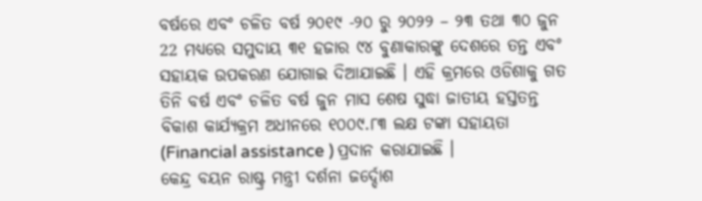ବର୍ଷରେ ଏବଂ ଚଳିତ ବର୍ଷ ୨୦୧୯ -୨୦ ରୁ ୨୦୨୨ – ୨୩ ତଥା ୩୦ ଜୁନ 22 ମଧ୍ୟରେ ସମୁଦାୟ ୩୧ ହଜାର ୯୪ ବୁଣାକାରଙ୍କୁ ଦେଶରେ ତନ୍ତ ଏବଂ ସହାୟକ ଉପକରଣ ଯୋଗାଇ ଦିଆଯାଇଛି । ଏହି କ୍ରମରେ ଓଡିଶାକୁ ଗତ ତିନି ବର୍ଷ ଏବଂ ଚଳିତ ବର୍ଷ ଜୁନ ମାସ ଶେଷ ସୁଦ୍ଧା ଜାତୀୟ ହସ୍ତତନ୍ତ ବିକାଶ କାର୍ଯ୍ୟକ୍ରମ ଅଧୀନରେ ୧୦୦୯.୮୩ ଲକ୍ଷ ଟଙ୍କା ସହାୟତା (Financial assistance ) ପ୍ରଦାନ କରାଯାଇଛି ।
କେନ୍ଦ୍ର ବୟନ ରାଷ୍ଟ୍ର ମନ୍ତ୍ରୀ ଦର୍ଶନା ଜର୍ଦ୍ଦୋଶ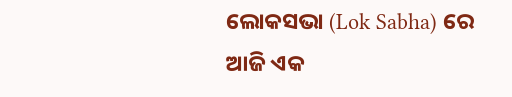ଲୋକସଭା (Lok Sabha) ରେ ଆଜି ଏକ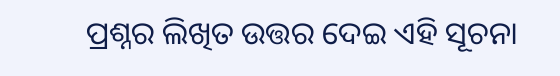ପ୍ରଶ୍ନର ଲିଖିତ ଉତ୍ତର ଦେଇ ଏହି ସୂଚନା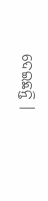ଦେଇଛନ୍ତି ।